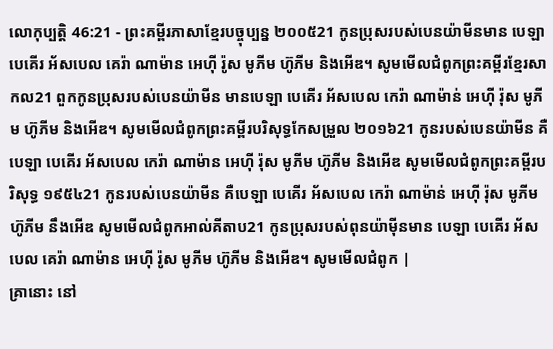លោកុប្បត្តិ 46:21 - ព្រះគម្ពីរភាសាខ្មែរបច្ចុប្បន្ន ២០០៥21 កូនប្រុសរបស់បេនយ៉ាមីនមាន បេឡា បេគើរ អ័សបេល គេរ៉ា ណាម៉ាន អេហ៊ី រ៉ូស មូភីម ហ៊ូភីម និងអើឌ។ សូមមើលជំពូកព្រះគម្ពីរខ្មែរសាកល21 ពួកកូនប្រុសរបស់បេនយ៉ាមីន មានបេឡា បេគើរ អ័សបេល កេរ៉ា ណាម៉ាន់ អេហ៊ី រ៉ុស មូភីម ហ៊ូភីម និងអើឌ។ សូមមើលជំពូកព្រះគម្ពីរបរិសុទ្ធកែសម្រួល ២០១៦21 កូនរបស់បេនយ៉ាមីន គឺបេឡា បេគើរ អ័សបេល កេរ៉ា ណាម៉ាន អេហ៊ី រ៉ុស មូភីម ហ៊ូភីម និងអើឌ សូមមើលជំពូកព្រះគម្ពីរបរិសុទ្ធ ១៩៥៤21 កូនរបស់បេនយ៉ាមីន គឺបេឡា បេគើរ អ័សបេល កេរ៉ា ណាម៉ាន់ អេហ៊ី រ៉ុស មូភីម ហ៊ូភីម នឹងអើឌ សូមមើលជំពូកអាល់គីតាប21 កូនប្រុសរបស់ពុនយ៉ាម៉ីនមាន បេឡា បេគើរ អ័សបេល គេរ៉ា ណាម៉ាន អេហ៊ី រ៉ូស មូភីម ហ៊ូភីម និងអើឌ។ សូមមើលជំពូក |
គ្រានោះ នៅ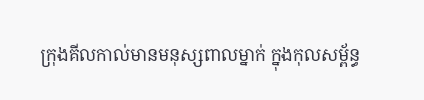ក្រុងគីលកាល់មានមនុស្សពាលម្នាក់ ក្នុងកុលសម្ព័ន្ធ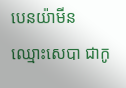បេនយ៉ាមីន ឈ្មោះសេបា ជាកូ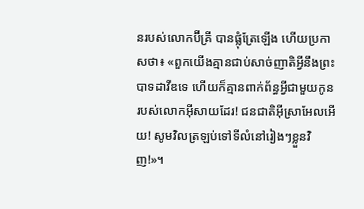នរបស់លោកប៊ីគ្រី បានផ្លុំត្រែឡើង ហើយប្រកាសថា៖ «ពួកយើងគ្មានជាប់សាច់ញាតិអ្វីនឹងព្រះបាទដាវីឌទេ ហើយក៏គ្មានពាក់ព័ន្ធអ្វីជាមួយកូនរបស់លោកអ៊ីសាយដែរ! ជនជាតិអ៊ីស្រាអែលអើយ! សូមវិលត្រឡប់ទៅទីលំនៅរៀងៗខ្លួនវិញ!»។